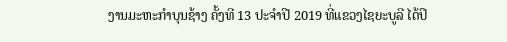ງານມະຫະກຳບຸນຊ້າງ ຄັ້ງທີ 13 ປະຈຳປີ 2019 ທີ່ແຂວງໄຊຍະບູລີ ໄດ້ປິ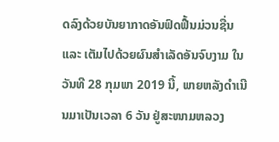ດລົງດ້ວຍບັນຍາກາດອັນຟົດຟື້ນມ່ວນຊື່ນ ແລະ ເຕັມໄປດ້ວຍຜົນສຳເລັດອັນຈົບງາມ ໃນວັນທີ 28 ກຸມພາ 2019 ນີ້, ພາຍຫລັງດຳເນີນມາເປັນເວລາ 6 ວັນ ຢູ່ສະໜາມຫລວງ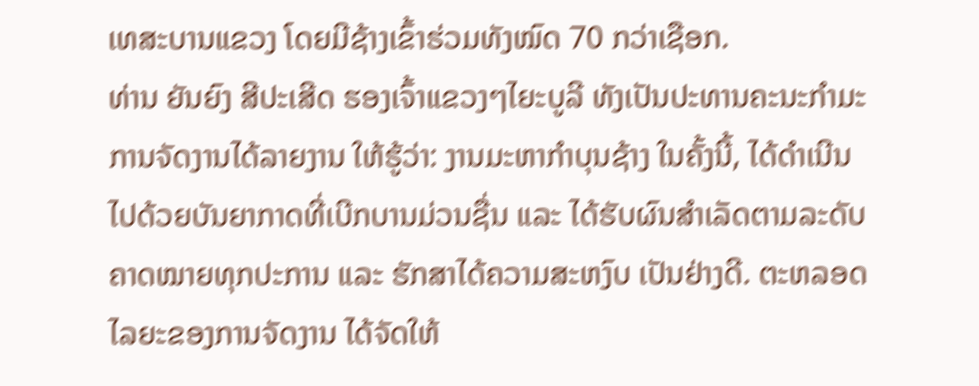ເທສະບານແຂວງ ໂດຍມີຊ້າງເຂົ້າຮ່ວມທັງໝົດ 70 ກວ່າເຊືອກ.
ທ່ານ ຍັນຍົງ ສີປະເສີດ ຮອງເຈົ້າແຂວງໆໄຍະບູລີ ທັງເປັນປະທານຄະນະກຳມະການຈັດງານໄດ້ລາຍງານ ໃຫ້ຮູ້ວ່າ: ງານມະຫາກຳບຸນຊ້າງ ໃນຄັ້ງນີ້, ໄດ້ດຳເນີນໄປດ້ວຍບັນຍາກາດທີ່ເບີກບານມ່ວນຊື່ນ ແລະ ໄດ້ຮັບຜົນສຳເລັດຕາມລະດັບຄາດໝາຍທຸກປະການ ແລະ ຮັກສາໄດ້ຄວາມສະຫງົບ ເປັນຢ່າງດີ. ຕະຫລອດໄລຍະຂອງການຈັດງານ ໄດ້ຈັດໃຫ້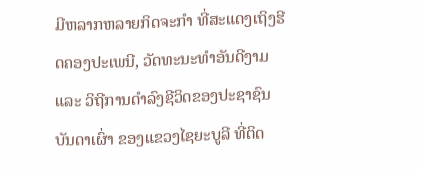ມີຫລາກຫລາຍກິດຈະກຳ ທີ່ສະແດງເຖິງຮີດຄອງປະເພນີ, ວັດທະນະທຳອັນດີງາມ ແລະ ວິຖີການດຳລົງຊີວິດຂອງປະຊາຊົນບັນດາເຜົ່າ ຂອງແຂວງໄຊຍະບູລີ ທີ່ຕິດ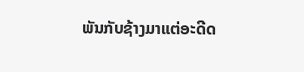ພັນກັບຊ້າງມາແຕ່ອະດີດ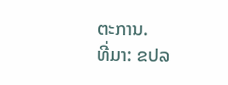ຕະການ.
ທີ່ມາ: ຂປລ